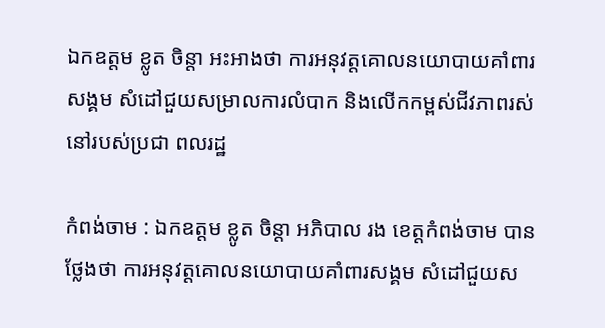ឯកឧត្តម ខ្លូត ចិន្ដា អះអាងថា ការអនុវត្តគោលនយោបាយគាំពារសង្គម សំដៅជួយសម្រាលការលំបាក និងលើកកម្ពស់ជីវភាពរស់នៅរបស់ប្រជា ពលរដ្ឋ

កំពង់ចាម : ឯកឧត្តម ខ្លូត ចិន្តា អភិបាល រង ខេត្តកំពង់ចាម បានថ្លែងថា ការអនុវត្តគោលនយោបាយគាំពារសង្គម សំដៅជួយស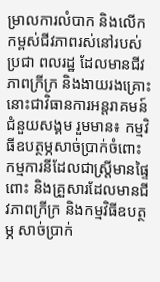ម្រាលការលំបាក និងលើកកម្ពស់ជីវភាពរស់នៅរបស់ប្រជា ពលរដ្ឋ ដែលមានជីវភាពក្រីក្រ និងងាយរងគ្រោះ នោះជាវិធានការអន្តរាគមន៍ជំនួយសង្គម រួមមាន៖ កម្មវិធីឧបត្ថម្ភសាច់ប្រាក់ចំពោះកម្មការនីដែលជាស្ត្រីមានផ្ទៃពោះ និងគ្រួសារដែលមានជីវភាពក្រីក្រ និងកម្មវិធីឧបត្ថម្ភ សាច់ប្រាក់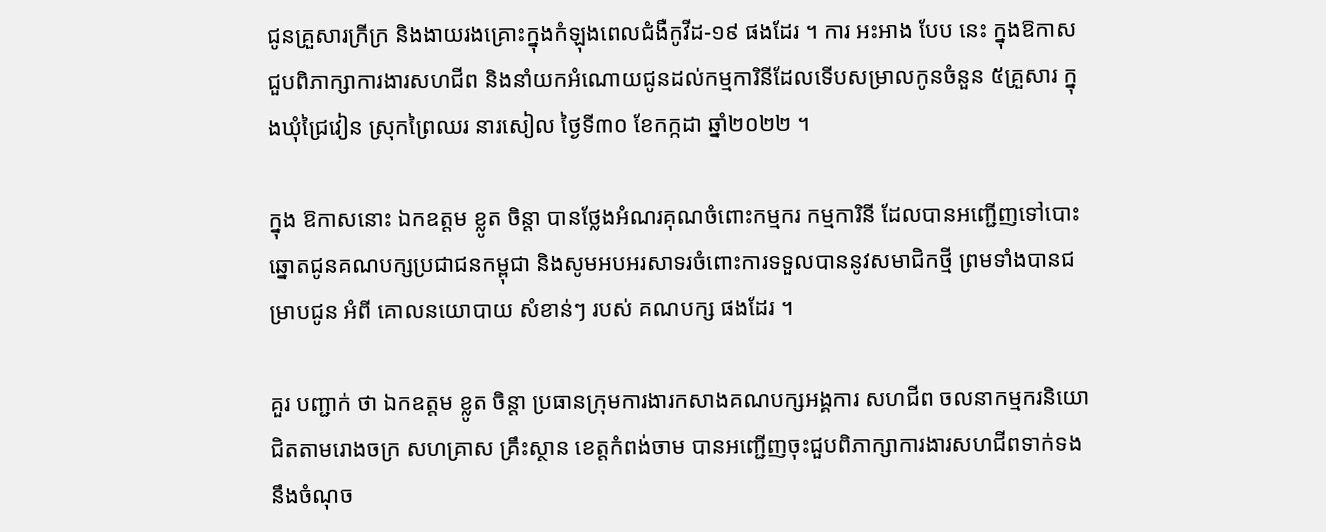ជូនគ្រួសារក្រីក្រ និងងាយរងគ្រោះក្នុងកំឡុងពេលជំងឺកូវីដ-១៩ ផងដែរ ។ ការ អះអាង បែប នេះ ក្នុងឱកាសជួបពិភាក្សាការងារសហជីព និងនាំយកអំណោយជូនដល់កម្មការិនីដែលទើបសម្រាលកូនចំនួន ៥គ្រួសារ ក្នុងឃុំជ្រៃវៀន ស្រុកព្រៃឈរ នារសៀល ថ្ងៃទី៣០ ខែកក្កដា ឆ្នាំ២០២២ ។

ក្នុង ឱកាសនោះ ឯកឧត្តម ខ្លូត ចិន្ដា បានថ្លែងអំណរគុណចំពោះកម្មករ កម្មការិនី ដែលបានអញ្ជើញទៅបោះឆ្នោតជូនគណបក្សប្រជាជនកម្ពុជា និងសូមអបអរសាទរចំពោះការទទួលបាននូវសមាជិកថ្មី ព្រមទាំងបានជម្រាបជូន អំពី គោលនយោបាយ សំខាន់ៗ របស់ គណបក្ស ផងដែរ ។

គួរ បញ្ជាក់ ថា ឯកឧត្តម ខ្លូត ចិន្តា ប្រធានក្រុមការងារកសាងគណបក្សអង្គការ សហជីព ចលនាកម្មករនិយោជិតតាមរោងចក្រ សហគ្រាស គ្រឹះស្ថាន ខេត្តកំពង់ចាម បានអញ្ជើញចុះជួបពិភាក្សាការងារសហជីពទាក់ទងនឹងចំណុច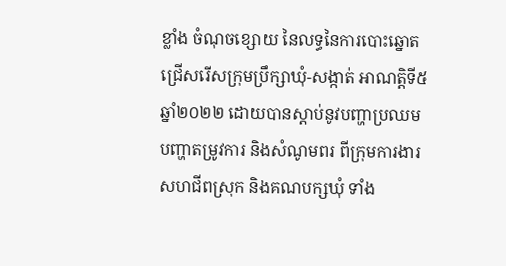ខ្លាំង ចំណុចខ្សោយ នៃលទ្ធនៃការបោះឆ្នោតជ្រើសរើសក្រុមប្រឹក្សាឃុំ-សង្កាត់ អាណត្តិទី៥ ឆ្នាំ២០២២ ដោយបានស្តាប់នូវបញ្ហាប្រឈម បញ្ហាតម្រូវការ និងសំណូមពរ ពីក្រុមការងារសហជីពស្រុក និងគណបក្សឃុំ ទាំង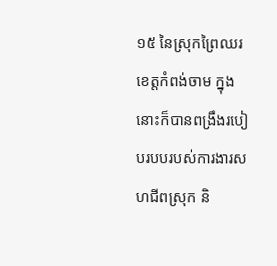១៥ នៃស្រុកព្រៃឈរ ខេត្តកំពង់ចាម ក្នុងនោះក៏បានពង្រឹងរបៀបរបបរបស់ការងារសហជីពស្រុក និ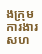ងក្រុមការងារសហ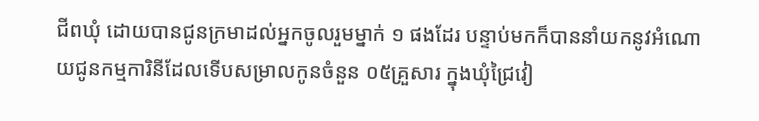ជីពឃុំ ដោយបានជូនក្រមាដល់អ្នកចូលរួមម្នាក់ ១ ផងដែរ បន្ទាប់មកក៏បាននាំយកនូវអំណោយជូនកម្មការិនីដែលទើបសម្រាលកូនចំនួន ០៥គ្រួសារ ក្នុងឃុំជ្រៃវៀ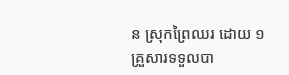ន ស្រុកព្រៃឈរ ដោយ ១គ្រួសារទទួលបា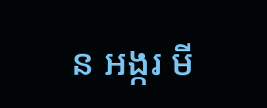ន អង្ករ មី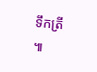ទឹកត្រី ៕